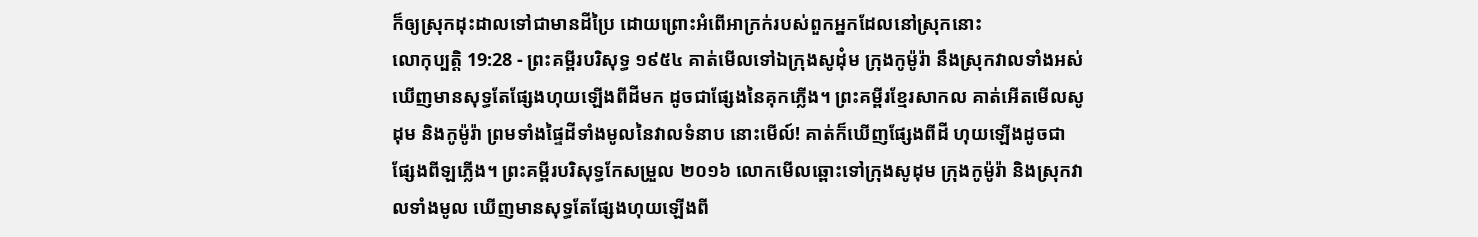ក៏ឲ្យស្រុកដុះដាលទៅជាមានដីប្រៃ ដោយព្រោះអំពើអាក្រក់របស់ពួកអ្នកដែលនៅស្រុកនោះ
លោកុប្បត្តិ 19:28 - ព្រះគម្ពីរបរិសុទ្ធ ១៩៥៤ គាត់មើលទៅឯក្រុងសូដុំម ក្រុងកូម៉ូរ៉ា នឹងស្រុកវាលទាំងអស់ ឃើញមានសុទ្ធតែផ្សែងហុយឡើងពីដីមក ដូចជាផ្សែងនៃគុកភ្លើង។ ព្រះគម្ពីរខ្មែរសាកល គាត់អើតមើលសូដុម និងកូម៉ូរ៉ា ព្រមទាំងផ្ទៃដីទាំងមូលនៃវាលទំនាប នោះមើល៍! គាត់ក៏ឃើញផ្សែងពីដី ហុយឡើងដូចជាផ្សែងពីឡភ្លើង។ ព្រះគម្ពីរបរិសុទ្ធកែសម្រួល ២០១៦ លោកមើលឆ្ពោះទៅក្រុងសូដុម ក្រុងកូម៉ូរ៉ា និងស្រុកវាលទាំងមូល ឃើញមានសុទ្ធតែផ្សែងហុយឡើងពី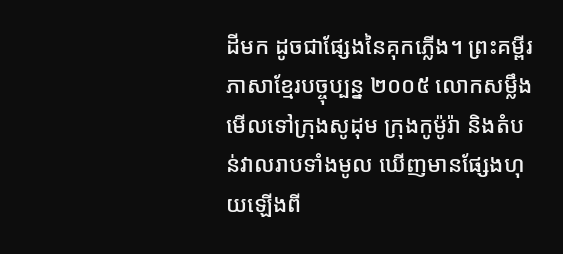ដីមក ដូចជាផ្សែងនៃគុកភ្លើង។ ព្រះគម្ពីរភាសាខ្មែរបច្ចុប្បន្ន ២០០៥ លោកសម្លឹងមើលទៅក្រុងសូដុម ក្រុងកូម៉ូរ៉ា និងតំបន់វាលរាបទាំងមូល ឃើញមានផ្សែងហុយឡើងពី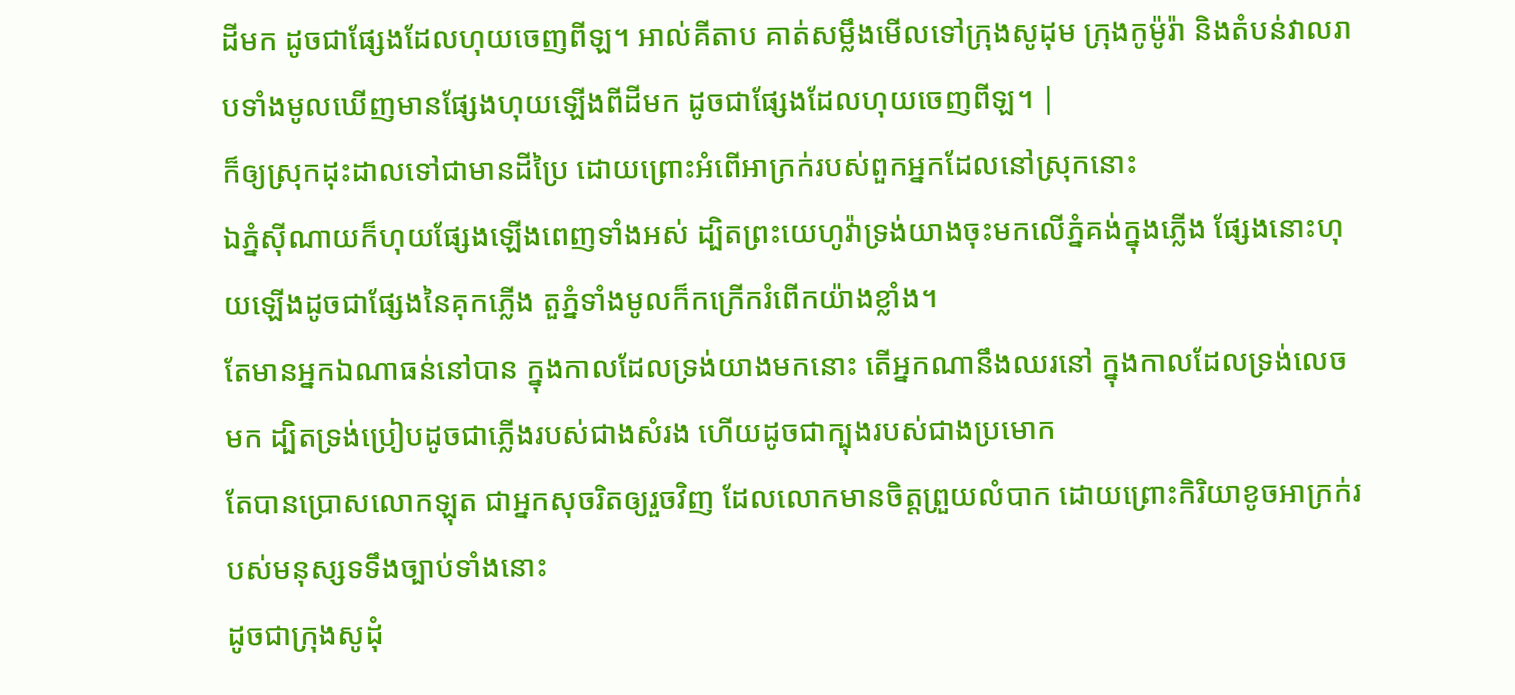ដីមក ដូចជាផ្សែងដែលហុយចេញពីឡ។ អាល់គីតាប គាត់សម្លឹងមើលទៅក្រុងសូដុម ក្រុងកូម៉ូរ៉ា និងតំបន់វាលរាបទាំងមូលឃើញមានផ្សែងហុយឡើងពីដីមក ដូចជាផ្សែងដែលហុយចេញពីឡ។ |
ក៏ឲ្យស្រុកដុះដាលទៅជាមានដីប្រៃ ដោយព្រោះអំពើអាក្រក់របស់ពួកអ្នកដែលនៅស្រុកនោះ
ឯភ្នំស៊ីណាយក៏ហុយផ្សែងឡើងពេញទាំងអស់ ដ្បិតព្រះយេហូវ៉ាទ្រង់យាងចុះមកលើភ្នំគង់ក្នុងភ្លើង ផ្សែងនោះហុយឡើងដូចជាផ្សែងនៃគុកភ្លើង តួភ្នំទាំងមូលក៏កក្រើករំពើកយ៉ាងខ្លាំង។
តែមានអ្នកឯណាធន់នៅបាន ក្នុងកាលដែលទ្រង់យាងមកនោះ តើអ្នកណានឹងឈរនៅ ក្នុងកាលដែលទ្រង់លេចមក ដ្បិតទ្រង់ប្រៀបដូចជាភ្លើងរបស់ជាងសំរង ហើយដូចជាក្បុងរបស់ជាងប្រមោក
តែបានប្រោសលោកឡុត ជាអ្នកសុចរិតឲ្យរួចវិញ ដែលលោកមានចិត្តព្រួយលំបាក ដោយព្រោះកិរិយាខូចអាក្រក់របស់មនុស្សទទឹងច្បាប់ទាំងនោះ
ដូចជាក្រុងសូដុំ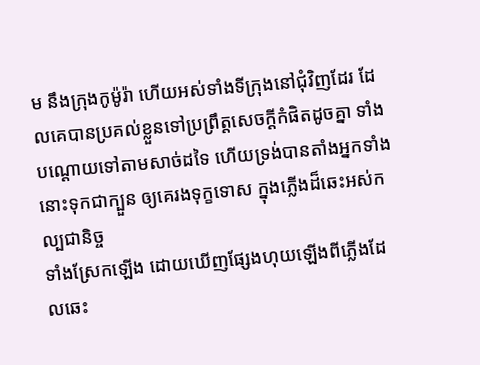ម នឹងក្រុងកូម៉ូរ៉ា ហើយអស់ទាំងទីក្រុងនៅជុំវិញដែរ ដែលគេបានប្រគល់ខ្លួនទៅប្រព្រឹត្តសេចក្ដីកំផិតដូចគ្នា ទាំងបណ្តោយទៅតាមសាច់ដទៃ ហើយទ្រង់បានតាំងអ្នកទាំងនោះទុកជាក្បួន ឲ្យគេរងទុក្ខទោស ក្នុងភ្លើងដ៏ឆេះអស់កល្បជានិច្ច
ទាំងស្រែកឡើង ដោយឃើញផ្សែងហុយឡើងពីភ្លើងដែលឆេះ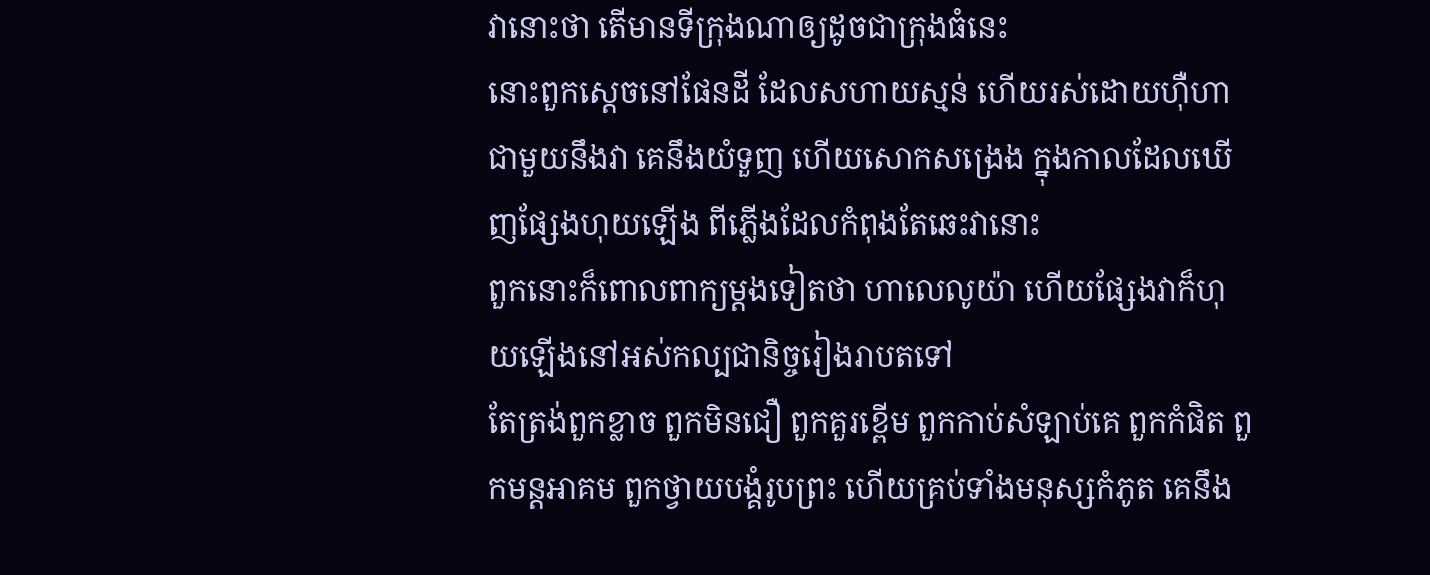វានោះថា តើមានទីក្រុងណាឲ្យដូចជាក្រុងធំនេះ
នោះពួកស្តេចនៅផែនដី ដែលសហាយស្មន់ ហើយរស់ដោយហ៊ឺហាជាមួយនឹងវា គេនឹងយំទួញ ហើយសោកសង្រេង ក្នុងកាលដែលឃើញផ្សែងហុយឡើង ពីភ្លើងដែលកំពុងតែឆេះវានោះ
ពួកនោះក៏ពោលពាក្យម្តងទៀតថា ហាលេលូយ៉ា ហើយផ្សែងវាក៏ហុយឡើងនៅអស់កល្បជានិច្ចរៀងរាបតទៅ
តែត្រង់ពួកខ្លាច ពួកមិនជឿ ពួកគួរខ្ពើម ពួកកាប់សំឡាប់គេ ពួកកំផិត ពួកមន្តអាគម ពួកថ្វាយបង្គំរូបព្រះ ហើយគ្រប់ទាំងមនុស្សកំភូត គេនឹង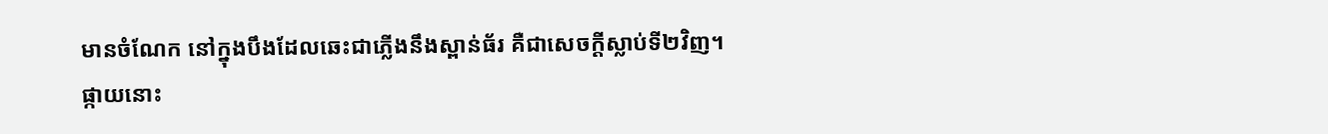មានចំណែក នៅក្នុងបឹងដែលឆេះជាភ្លើងនឹងស្ពាន់ធ័រ គឺជាសេចក្ដីស្លាប់ទី២វិញ។
ផ្កាយនោះ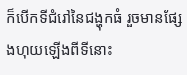ក៏បើកទីជំរៅនៃជង្ហុកធំ រួចមានផ្សែងហុយឡើងពីទីនោះ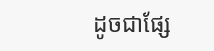ដូចជាផ្សែ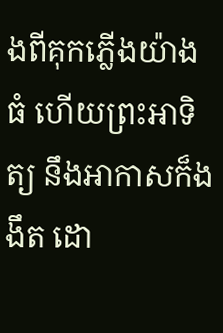ងពីគុកភ្លើងយ៉ាងធំ ហើយព្រះអាទិត្យ នឹងអាកាសក៏ងងឹត ដោ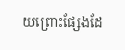យព្រោះផ្សែងដែ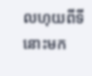លហុយពីទីនោះមក